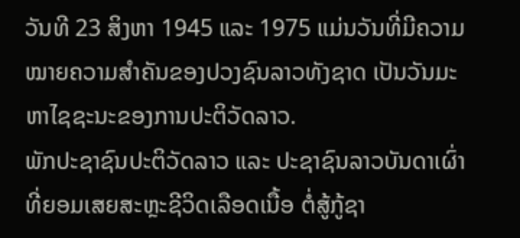ວັນທີ 23 ສິງຫາ 1945 ແລະ 1975 ແມ່ນວັນທີ່ມີຄວາມໝາຍຄວາມສຳຄັນຂອງປວງຊົນລາວທັງຊາດ ເປັນວັນມະຫາໄຊຊະນະຂອງການປະຕິວັດລາວ.
ພັກປະຊາຊົນປະຕິວັດລາວ ແລະ ປະຊາຊົນລາວບັນດາເຜົ່າ ທີ່ຍອມເສຍສະຫຼະຊີວິດເລືອດເນື້ອ ຕໍ່ສູ້ກູ້ຊາ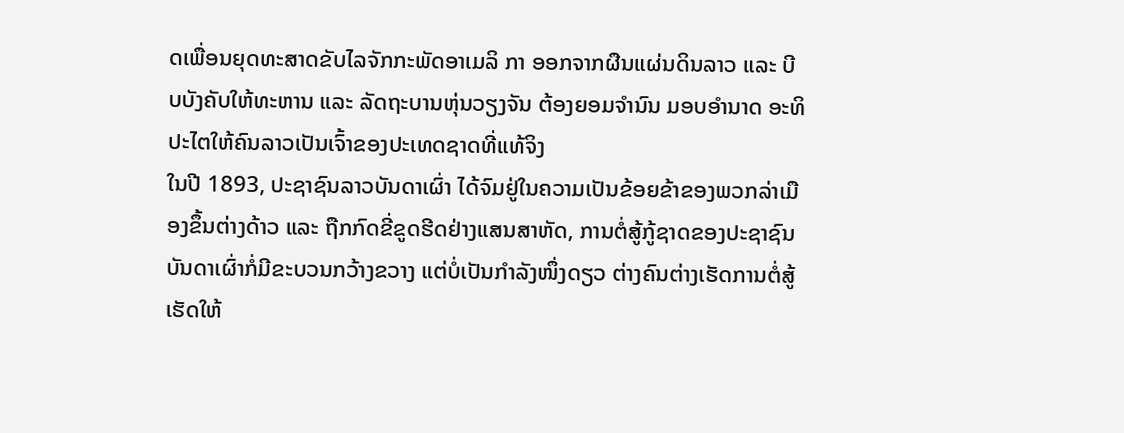ດເພື່ອນຍຸດທະສາດຂັບໄລຈັກກະພັດອາເມລິ ກາ ອອກຈາກຜືນແຜ່ນດິນລາວ ແລະ ບີບບັງຄັບໃຫ້ທະຫານ ແລະ ລັດຖະບານຫຸ່ນວຽງຈັນ ຕ້ອງຍອມຈຳນົນ ມອບອຳນາດ ອະທິປະໄຕໃຫ້ຄົນລາວເປັນເຈົ້າຂອງປະເທດຊາດທີ່ແທ້ຈິງ
ໃນປີ 1893, ປະຊາຊົນລາວບັນດາເຜົ່າ ໄດ້ຈົມຢູ່ໃນຄວາມເປັນຂ້ອຍຂ້າຂອງພວກລ່າເມືອງຂຶ້ນຕ່າງດ້າວ ແລະ ຖືກກົດຂີ່ຂູດຮີດຢ່າງແສນສາຫັດ, ການຕໍ່ສູ້ກູ້ຊາດຂອງປະຊາຊົນບັນດາເຜົ່າກໍ່ມີຂະບວນກວ້າງຂວາງ ແຕ່ບໍ່ເປັນກຳລັງໜຶ່ງດຽວ ຕ່າງຄົນຕ່າງເຮັດການຕໍ່ສູ້ ເຮັດໃຫ້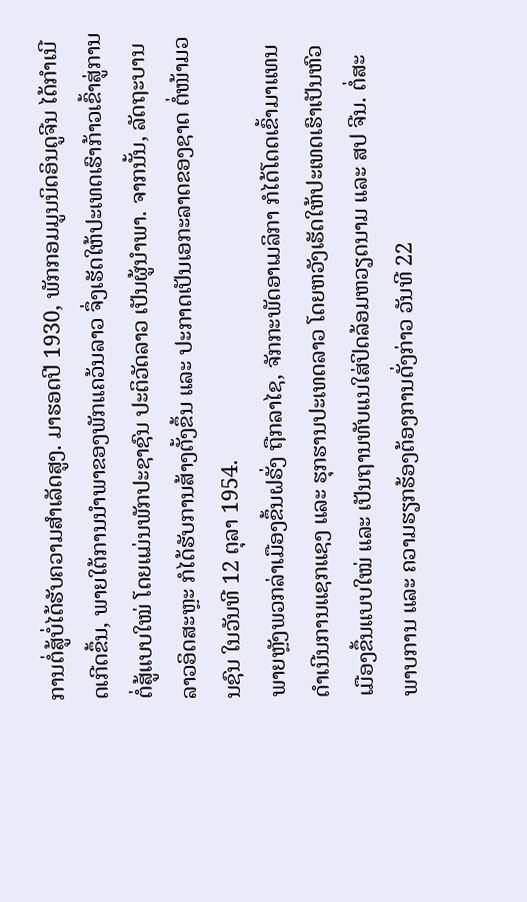ການຕໍ່ສູ້ບໍ່ໄດ້ຮັບຄວາມສຳເລັດສູງ. ມາຮອດປີ 1930, ພັກກອມມູນນິດອິນດູຈີນ ໄດ້ກຳເນີດເກີດຂຶ້ນ, ພາຍໃຕ້ການນໍາພາຂອງພັກແຄວ້ນລາວ ຈຶ່ງເຮັດໃຫ້ປະເທດເຮົາກ້າວເຂົ້າສູ່ການຕໍ່ສູ້ແບບໃໝ່ ໂດຍແມ່ນພັກປະຊາຊົນ ປະຕິວັດລາວ ເປັນຜູ້ນຳພາ. ຈາກນັ້ນ, ລັດຖະບານລາວອິດສະຫຼະ ກໍໄດ້ຮັບການສ້າງຕັ້ງຂຶ້ນ ແລະ ປະກາດເປັນເອກະລາດຂອງຊາດ ຕໍ່ໜ້າມວນຊົນ ໃນວັນທີ 12 ຕຸລາ 1954.
ພາຍຫຼັງພວກລ່າເມືອງຂຶ້ນຝຣັ່ງ ຖືກລາໄຊ, ຈັກກະພັດອາເມລິກາ ກໍໄດ້ໂດດເຂົ້າມາແທນດຳເນີນການແຊກແຊງ ແລະ ຮຸກຮານປະເທດລາວ ໂດຍຫວັງເຮັດໃຫ້ປະເທດເຮົາເປັນຫົວເມືອງຂຶ້ນແບບໃໝ່ ແລະ ເປັນຖານທັບແນໃສ່ປິດລ້ອມຫວຽດນາມ ແລະ ສປ ຈີນ. ຕໍ່ສະພາບການ ແລະ ຄວາມຮຽກຮ້ອງຕ້ອງການດັ່ງກ່າວ ວັນທີ 22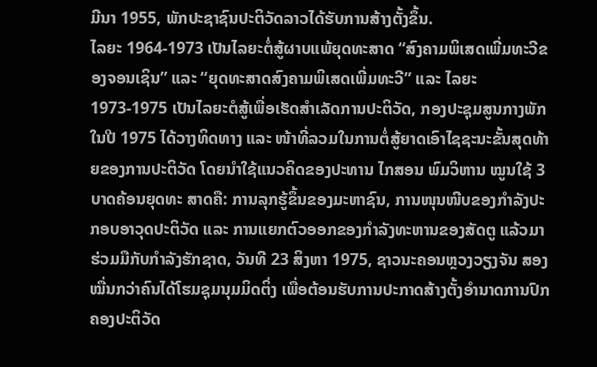ມີນາ 1955, ພັກປະຊາຊົນປະຕິວັດລາວໄດ້ຮັບການສ້າງຕັ້ງຂຶ້ນ.
ໄລຍະ 1964-1973 ເປັນໄລຍະຕໍ່ສູ້ຜາບແພ້ຍຸດທະສາດ “ສົງຄາມພິເສດເພີ່ມທະວີຂອງຈອນເຊິນ” ແລະ “ຍຸດທະສາດສົງຄາມພິເສດເພີ່ມທະວີ” ແລະ ໄລຍະ1973-1975 ເປັນໄລຍະຕໍສູ້ເພື່ອເຮັດສຳເລັດການປະຕິວັດ, ກອງປະຊຸມສູນກາງພັກ ໃນປີ 1975 ໄດ້ວາງທິດທາງ ແລະ ໜ້າທີ່ລວມໃນການຕໍ່ສູ້ຍາດເອົາໄຊຊະນະຂັ້ນສຸດທ້າຍຂອງການປະຕິວັດ ໂດຍນຳໃຊ້ແນວຄິດຂອງປະທານ ໄກສອນ ພົມວິຫານ ໝູນໃຊ້ 3 ບາດຄ້ອນຍຸດທະ ສາດຄື: ການລຸກຮູ້ຂຶ້ນຂອງມະຫາຊົນ, ການໜຸນໜີບຂອງກຳລັງປະກອບອາວຸດປະຕິວັດ ແລະ ການແຍກຕົວອອກຂອງກຳລັງທະຫານຂອງສັດຕູ ແລ້ວມາຮ່ວມມືກັບກຳລັງຮັກຊາດ, ວັນທີ 23 ສິງຫາ 1975, ຊາວນະຄອນຫຼວງວຽງຈັນ ສອງໝື່ນກວ່າຄົນໄດ້ໂຮມຊຸມນຸມມິດຕິ່ງ ເພື່ອຕ້ອນຮັບການປະກາດສ້າງຕັ້ງອຳນາດການປົກຄອງປະຕິວັດ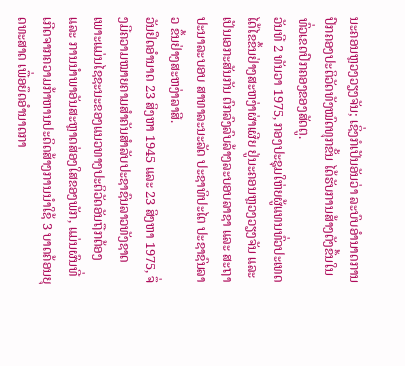ນະຄອນຫຼວງວຽງຈັນ; ເຊິ່ງກໍເປັນອັນວ່າ ລະບົບອຳນາດການປົກຄອງປະຕິວັດທັງໝົດທຸກຂັ້ນ ໄດ້ຮັບການສ້າງຕັງຂຶ້ນໃນທົ່ວເຂດປົກຄອງຂອງສັດຕູ.
ວັນທີ 2 ທັນວາ 1975, ກອງປະຊຸມໃຫ່ຍຜູ້ແທນທົ່ວປະເທດໄດ້ໄຂຂຶ້ນຢ່າງສະຫງ່າຜ່າເຜີຍ ຢູ່ນະຄອນຫຼວງວຽງຈັນ ແລະ ເປັນເອກະສັນກັນ ຕົກລົງລົບລ້າງລະບອບລາຊາ ແລະ ສະຖາປະນາລະບອບ ສາທາລະນະລັດ ປະຊາທິປະໄຕ ປະຊາຊົນລາວ ຂຶ້ນຢ່າງສະຫງ່າລາສີ.
ວັນຢຶດອຳນາດ 23 ສິງຫາ 1945 ແລະ 23 ສິງຫາ 1975, ຈຶ່ງມີຄວາມໝາຍຄາມສຳຄັນສຳລັບປະຊາຊົນລາວທັງຊາດ ເພາະແມ່ນໄຊຊະນະຂອງແນວທາງປະຕິວັດອັນຖືກຕ້ອງ ແລະ ການນຳພາອັນສະຫຼາດສ່ອງໃສຂອງພັກ, ແມ່ນຜົນທີ່ເກີດຈາກຄວາມກ້າຫານປະດິດສ້າງການນຳໃຊ້ 3 ບາດຄ້ອນຍຸດທະສາດ ເພື່ອຍຶດອຳນາດກາ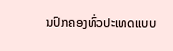ນປົກຄອງທົ່ວປະເທດແບບ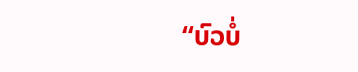“ບົວບໍ່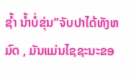ຊໍ້າ ນໍ້າບໍ່ຂຸ່ນ”ຈັບປາໄດ້ທັງຫມົດ , ມັນແມ່ນໄຊຊະນະຂອ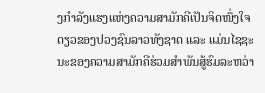ງກຳລັງແຮງແຫ່ງຄວາມສາມັກຄີເປັນຈິດໜຶ່ງໃຈດຽວຂອງປວງຊົນລາວທັງຊາດ ແລະ ແມ່ນໄຊຊະນະຂອງຄວາມສາມັກຄີຮ່ວມສຳພັນສູ້ຮົມລະຫວ່າ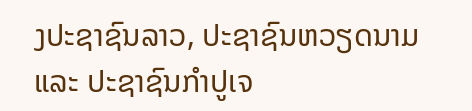ງປະຊາຊົນລາວ, ປະຊາຊົນຫວຽດນາມ ແລະ ປະຊາຊົນກຳປູເຈ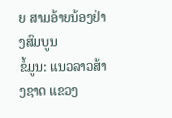ຍ ສາມອ້າຍນ້ອງຢ່າງສົມບູນ
ຂໍ້ມູນ: ແນວລາວສ້າງຊາດ ແຂວງ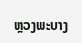ຫຼວງພະບາງ